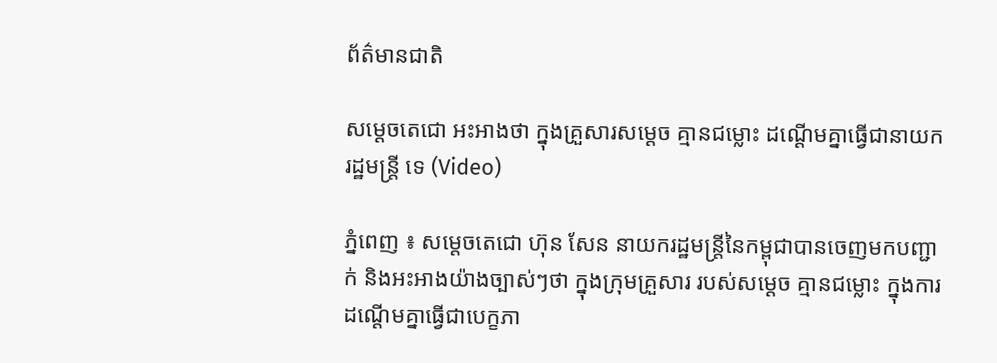ព័ត៌មានជាតិ

សម្ដេចតេជោ អះអាងថា ក្នុងគ្រួសារសម្តេច គ្មានជម្លោះ ដណ្ដើមគ្នាធ្វើជានាយករដ្ឋមន្រ្តី ទេ (Video)

ភ្នំពេញ ៖ សម្ដេចតេជោ ហ៊ុន សែន នាយករដ្ឋមន្រ្តីនៃកម្ពុជាបានចេញមកបញ្ជាក់ និងអះអាងយ៉ាងច្បាស់ៗថា ក្នុងក្រុមគ្រួសារ របស់សម្ដេច គ្មានជម្លោះ ក្នុងការដណ្ដើមគ្នាធ្វើជាបេក្ខភា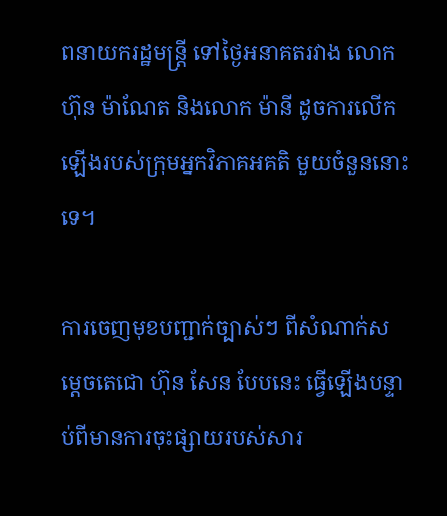ពនាយករដ្ឋមន្រ្តី ទៅថ្ងៃអនាគតរវាង លោក ហ៊ុន ម៉ាណែត និងលោក ម៉ានី ដូចការលើកឡើងរបស់ក្រុមអ្នកវិភាគអគតិ មួយចំនួននោះទេ។

ការចេញមុខបញ្ជាក់ច្បាស់ៗ ពីសំណាក់សម្ដេចតេជោ ហ៊ុន សែន បែបនេះ ធ្វើឡើងបន្ទាប់ពីមានការចុះផ្សាយរបស់សារ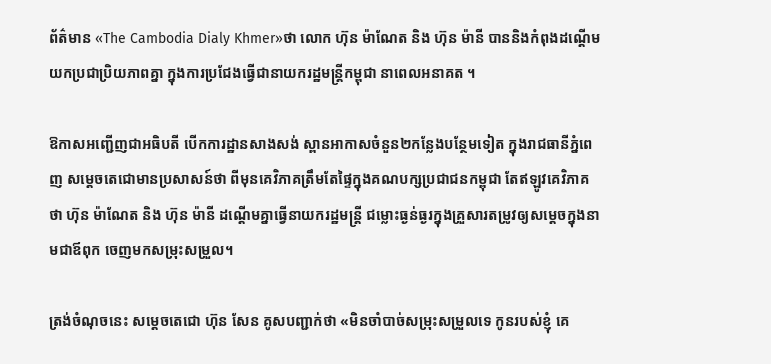ព័ត៌មាន «The Cambodia Dialy Khmer»ថា លោក ហ៊ុន ម៉ាណែត និង ហ៊ុន ម៉ានី បាននិងកំពុងដណ្តើមយកប្រជាប្រិយភាពគ្នា ក្នុងការប្រជែងធ្វើជានាយករដ្ឋមន្រ្តីកម្ពុជា នាពេលអនាគត ។

ឱកាសអញ្ជើញជាអធិបតី បើកការដ្ឋានសាងសង់ ស្ពានអាកាសចំនួន២កន្លែងបន្ថែមទៀត ក្នុងរាជធានីភ្នំពេញ សម្ដេចតេជោមានប្រសាសន៍ថា ពីមុនគេវិភាគត្រឹមតែផ្ទៃក្នុងគណបក្សប្រជាជនកម្ពុជា តែឥឡូវគេវិភាគថា ហ៊ុន ម៉ាណែត និង ហ៊ុន ម៉ានី ដណ្ដើមគ្នាធ្វើនាយករដ្ឋមន្រ្តី ជម្លោះធ្ងន់ធ្ងរក្នុងគ្រួសារតម្រូវឲ្យសម្ដេចក្នុងនាមជាឪពុក ចេញមកសម្រុះសម្រួល។

ត្រង់ចំណុចនេះ សម្ដេចតេជោ ហ៊ុន សែន គូសបញ្ជាក់ថា «មិនចាំបាច់សម្រុះសម្រួលទេ កូនរបស់ខ្ញុំ គេ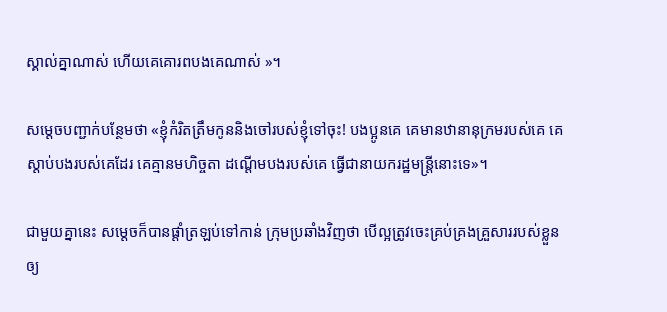ស្គាល់គ្នាណាស់ ហើយគេគោរពបងគេណាស់ »។

សម្ដេចបញ្ជាក់បន្ថែមថា «ខ្ញុំកំរិតត្រឹមកូននិងចៅរបស់ខ្ញុំទៅចុះ! បងប្អូនគេ គេមានឋានានុក្រមរបស់គេ គេស្ដាប់បងរបស់គេដែរ គេគ្មានមហិច្ចតា ដណ្ដើមបងរបស់គេ ធ្វើជានាយករដ្ឋមន្រ្តីនោះទេ»។

ជាមួយគ្នានេះ សម្ដេចក៏បានផ្ដាំត្រឡប់ទៅកាន់ ក្រុមប្រឆាំងវិញថា បើល្អត្រូវចេះគ្រប់គ្រងគ្រួសាររបស់ខ្លួនឲ្យ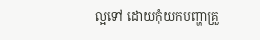ល្អទៅ ដោយកុំយកបញ្ហាគ្រួ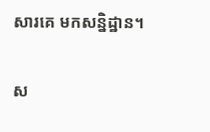សារគេ មកសន្និដ្ឋាន។

ស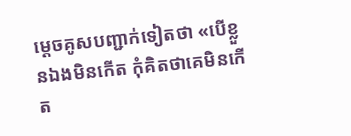ម្ដេចគូសបញ្ជាក់ទៀតថា «បើខ្លួនឯងមិនកើត កុំគិតថាគេមិនកើត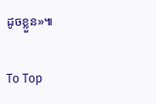ដូចខ្លួន»៕

To Top